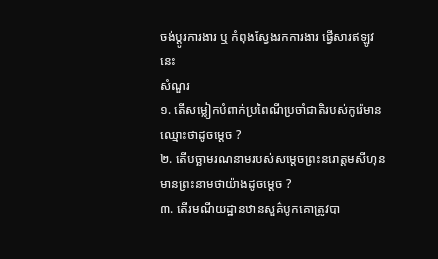ចង់ប្តូរការងារ ឬ កំពុងស្វែងរកការងារ ផ្វើសារឥឡូវនេះ
សំណួរ
១. តើសម្លៀកបំពាក់ប្រពៃណីប្រចាំជាតិរបស់កូរ៉េមានឈ្មោះថាដូចម្តេច ?
២. តើបច្ឆាមរណនាមរបស់សម្តេចព្រះនរោត្តមសីហុនមានព្រះនាមថាយ៉ាងដូចម្តេច ?
៣. តើរមណីយដ្ឋានឋានសួគ៌បូកគោត្រូវបា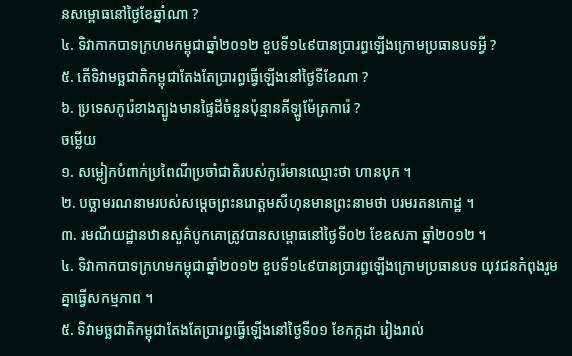នសម្ពោធនៅថ្ងៃខែឆ្នាំណា ?
៤. ទិវាកាកបាទក្រហមកម្ពុជាឆ្នាំ២០១២ ខួបទី១៤៩បានប្រារព្ធឡើងក្រោមប្រធានបទអ្វី ?
៥. តើទិវាមច្ឆជាតិកម្ពុជាតែងតែប្រារព្ធធ្វើឡើងនៅថ្ងៃទីខែណា ?
៦. ប្រទេសកូរ៉េខាងត្បូងមានផ្ទៃដីចំនួនប៉ុន្មានគីឡូម៉ែត្រការ៉េ ?
ចម្លើយ
១. សម្លៀកបំពាក់ប្រពៃណីប្រចាំជាតិរបស់កូរ៉េមានឈ្មោះថា ហានបុក ។
២. បច្ឆាមរណនាមរបស់សម្តេចព្រះនរោត្តមសីហុនមានព្រះនាមថា បរមរតនកោដ្ឋ ។
៣. រមណីយដ្ឋានឋានសួគ៌បូកគោត្រូវបានសម្ពោធនៅថ្ងៃទី០២ ខែឧសភា ឆ្នាំ២០១២ ។
៤. ទិវាកាកបាទក្រហមកម្ពុជាឆ្នាំ២០១២ ខួបទី១៤៩បានប្រារព្ធឡើងក្រោមប្រធានបទ យុវជនកំពុងរួមគ្នាធ្វើសកម្មភាព ។
៥. ទិវាមច្ឆជាតិកម្ពុជាតែងតែប្រារព្ធធ្វើឡើងនៅថ្ងៃទី០១ ខែកក្កដា រៀងរាល់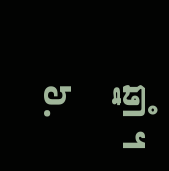ឆ្នាំ ។
៦.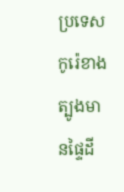ប្រទេសកូរ៉េខាងត្បូងមានផ្ទៃដី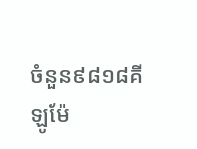ចំនួន៩៨១៨គីឡូម៉ែ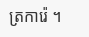ត្រការ៉េ ។